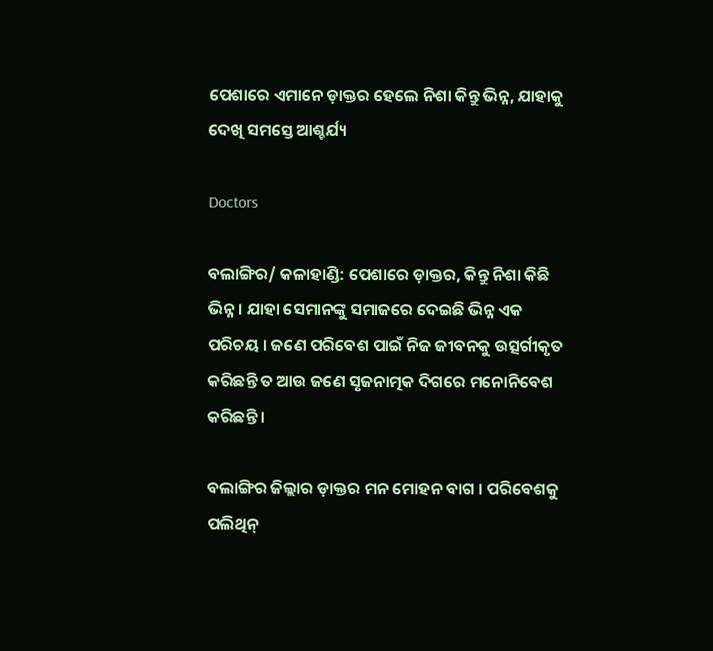ପେଶାରେ ଏମାନେ ଡ଼ାକ୍ତର ହେଲେ ନିଶା କିନ୍ତୁ ଭିନ୍ନ, ଯାହାକୁ ଦେଖି ସମସ୍ତେ ଆଶ୍ଚର୍ଯ୍ୟ

Doctors

ବଲାଙ୍ଗିର/ କଳାହାଣ୍ଡି: ପେଶାରେ ଡ଼ାକ୍ତର, କିନ୍ତୁ ନିଶା କିଛି ଭିନ୍ନ । ଯାହା ସେମାନଙ୍କୁ ସମାଜରେ ଦେଇଛି ଭିନ୍ନ ଏକ ପରିଚୟ । ଜଣେ ପରିବେଶ ପାଇଁ ନିଜ ଜୀବନକୁ ଉତ୍ସର୍ଗୀକୃତ କରିଛନ୍ତି ତ ଆଉ ଜଣେ ସୃଜନାତ୍ମକ ଦିଗରେ ମନୋନିବେଶ କରିଛନ୍ତି ।

ବଲାଙ୍ଗିର ଜିଲ୍ଲାର ଡ଼ାକ୍ତର ମନ ମୋହନ ବାଗ । ପରିବେଶକୁ ପଲିଥିନ୍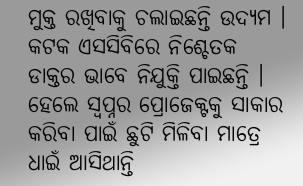ମୁକ୍ତ ରଖିବାକୁ ଚଲାଇଛନ୍ତି ଉଦ୍ୟମ । କଟକ ଏସସିବିରେ ନିଶ୍ଚେତକ ଡାକ୍ତର ଭାବେ ନିଯୁକ୍ତି ପାଇଛନ୍ତି । ହେଲେ ସ୍ୱପ୍ନର ପ୍ରୋଜେକ୍ଟକୁ ସାକାର କରିବା ପାଇଁ ଛୁଟି ମିଳିବା ମାତ୍ରେ ଧାଇଁ ଆସିଥାନ୍ତି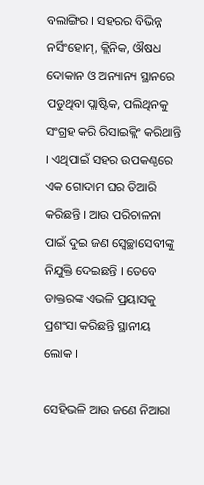ବଲାଙ୍ଗିର । ସହରର ବିଭିନ୍ନ ନର୍ସିଂହୋମ୍, କ୍ଲିନିକ, ଔଷଧ ଦୋକାନ ଓ ଅନ୍ୟାନ୍ୟ ସ୍ଥାନରେ ପଡୁଥିବା ପ୍ଲାଷ୍ଟିକ, ପଲିଥିନକୁ ସଂଗ୍ରହ କରି ରିସାଇକ୍ଲିଂ କରିଥାନ୍ତି । ଏଥିପାଇଁ ସହର ଉପକଣ୍ଠରେ ଏକ ଗୋଦାମ ଘର ତିଆରି କରିଛନ୍ତି । ଆଉ ପରିଚାଳନା ପାଇଁ ଦୁଇ ଜଣ ସ୍ୱେଚ୍ଛାସେବୀଙ୍କୁ ନିଯୁକ୍ତି ଦେଇଛନ୍ତି । ତେବେ ଡାକ୍ତରଙ୍କ ଏଭଳି ପ୍ରୟାସକୁ ପ୍ରଶଂସା କରିଛନ୍ତି ସ୍ଥାନୀୟ ଲୋକ ।

ସେହିଭଳି ଆଉ ଜଣେ ନିଆରା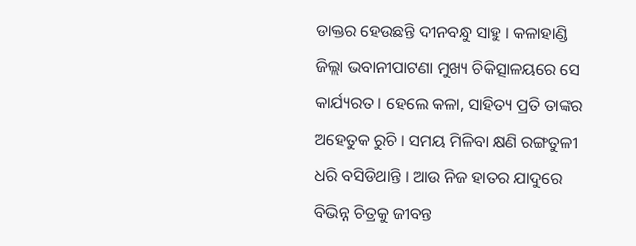ଡାକ୍ତର ହେଉଛନ୍ତି ଦୀନବନ୍ଧୁ ସାହୁ । କଳାହାଣ୍ଡି ଜିଲ୍ଲା ଭବାନୀପାଟଣା ମୁଖ୍ୟ ଚିକିତ୍ସାଳୟରେ ସେ କାର୍ଯ୍ୟରତ । ହେଲେ କଳା, ସାହିତ୍ୟ ପ୍ରତି ତାଙ୍କର ଅହେତୁକ ରୁଚି । ସମୟ ମିଳିବା କ୍ଷଣି ରଙ୍ଗତୁଳୀ ଧରି ବସିଡିଥାନ୍ତି । ଆଉ ନିଜ ହାତର ଯାଦୁରେ ବିଭିନ୍ନ ଚିତ୍ରକୁ ଜୀବନ୍ତ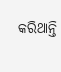କରିଥାନ୍ତି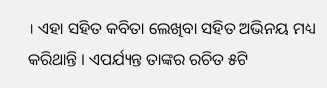। ଏହା ସହିତ କବିତା ଲେଖିବା ସହିତ ଅଭିନୟ ମଧ୍ୟ କରିଥାନ୍ତି । ଏପର୍ଯ୍ୟନ୍ତ ତାଙ୍କର ରଚିତ ୫ଟି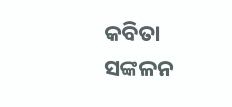କବିତା ସଙ୍କଳନ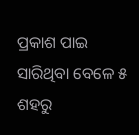ପ୍ରକାଶ ପାଇ ସାରିଥିବା ବେଳେ ୫ ଶହରୁ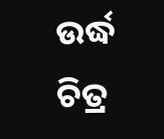ଉର୍ଦ୍ଧ ଚିତ୍ର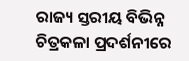ରାଜ୍ୟ ସ୍ତରୀୟ ବିଭିନ୍ନ ଚିତ୍ରକଳା ପ୍ରଦର୍ଶନୀରେ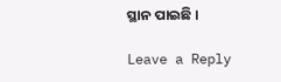ସ୍ଥାନ ପାଇଛି ।

Leave a Reply